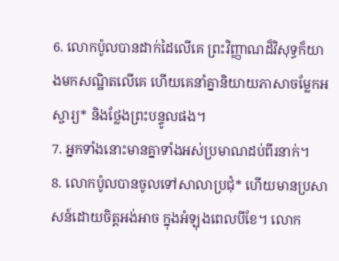6. លោកប៉ូលបានដាក់ដៃលើគេ ព្រះវិញ្ញាណដ៏វិសុទ្ធក៏យាងមកសណ្ឋិតលើគេ ហើយគេនាំគ្នានិយាយភាសាចម្លែកអស្ចារ្យ* និងថ្លែងព្រះបន្ទូលផង។
7. អ្នកទាំងនោះមានគ្នាទាំងអស់ប្រមាណដប់ពីរនាក់។
8. លោកប៉ូលបានចូលទៅសាលាប្រជុំ* ហើយមានប្រសាសន៍ដោយចិត្តអង់អាច ក្នុងអំឡុងពេលបីខែ។ លោក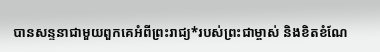បានសន្ទនាជាមួយពួកគេអំពីព្រះរាជ្យ*របស់ព្រះជាម្ចាស់ និងខិតខំណែ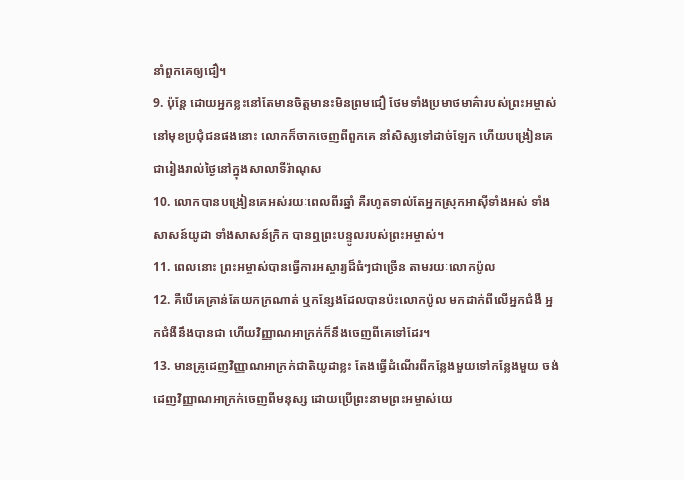នាំពួកគេឲ្យជឿ។
9. ប៉ុន្តែ ដោយអ្នកខ្លះនៅតែមានចិត្តមានះមិនព្រមជឿ ថែមទាំងប្រមាថមាគ៌ារបស់ព្រះអម្ចាស់នៅមុខប្រជុំជនផងនោះ លោកក៏ចាកចេញពីពួកគេ នាំសិស្សទៅដាច់ឡែក ហើយបង្រៀនគេជារៀងរាល់ថ្ងៃនៅក្នុងសាលាទីរ៉ាណុស
10. លោកបានបង្រៀនគេអស់រយៈពេលពីរឆ្នាំ គឺរហូតទាល់តែអ្នកស្រុកអាស៊ីទាំងអស់ ទាំងសាសន៍យូដា ទាំងសាសន៍ក្រិក បានឮព្រះបន្ទូលរបស់ព្រះអម្ចាស់។
11. ពេលនោះ ព្រះអម្ចាស់បានធ្វើការអស្ចារ្យដ៏ធំៗជាច្រើន តាមរយៈលោកប៉ូល
12. គឺបើគេគ្រាន់តែយកក្រណាត់ ឬកន្សែងដែលបានប៉ះលោកប៉ូល មកដាក់ពីលើអ្នកជំងឺ អ្នកជំងឺនឹងបានជា ហើយវិញ្ញាណអាក្រក់ក៏នឹងចេញពីគេទៅដែរ។
13. មានគ្រូដេញវិញ្ញាណអាក្រក់ជាតិយូដាខ្លះ តែងធ្វើដំណើរពីកន្លែងមួយទៅកន្លែងមួយ ចង់ដេញវិញ្ញាណអាក្រក់ចេញពីមនុស្ស ដោយប្រើព្រះនាមព្រះអម្ចាស់យេ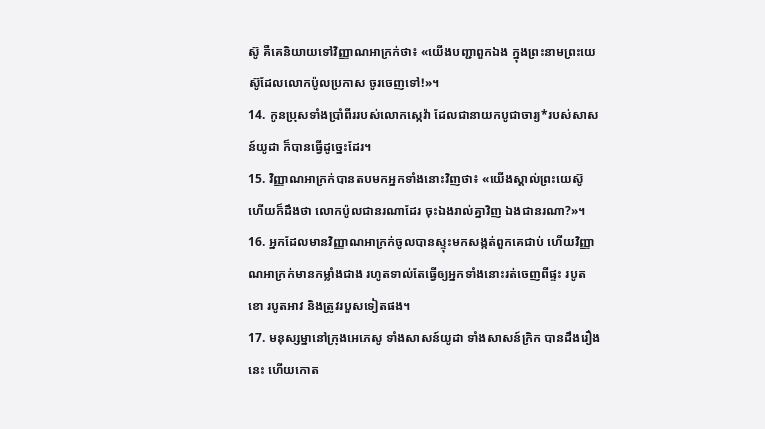ស៊ូ គឺគេនិយាយទៅវិញ្ញាណអាក្រក់ថា៖ «យើងបញ្ជាពួកឯង ក្នុងព្រះនាមព្រះយេស៊ូដែលលោកប៉ូលប្រកាស ចូរចេញទៅ!»។
14. កូនប្រុសទាំងប្រាំពីររបស់លោកស្កេវ៉ា ដែលជានាយកបូជាចារ្យ*របស់សាសន៍យូដា ក៏បានធ្វើដូច្នេះដែរ។
15. វិញ្ញាណអាក្រក់បានតបមកអ្នកទាំងនោះវិញថា៖ «យើងស្គាល់ព្រះយេស៊ូ ហើយក៏ដឹងថា លោកប៉ូលជានរណាដែរ ចុះឯងរាល់គ្នាវិញ ឯងជានរណា?»។
16. អ្នកដែលមានវិញ្ញាណអាក្រក់ចូលបានស្ទុះមកសង្កត់ពួកគេជាប់ ហើយវិញ្ញាណអាក្រក់មានកម្លាំងជាង រហូតទាល់តែធ្វើឲ្យអ្នកទាំងនោះរត់ចេញពីផ្ទះ របូតខោ របូតអាវ និងត្រូវរបួសទៀតផង។
17. មនុស្សម្នានៅក្រុងអេភេសូ ទាំងសាសន៍យូដា ទាំងសាសន៍ក្រិក បានដឹងរឿងនេះ ហើយកោត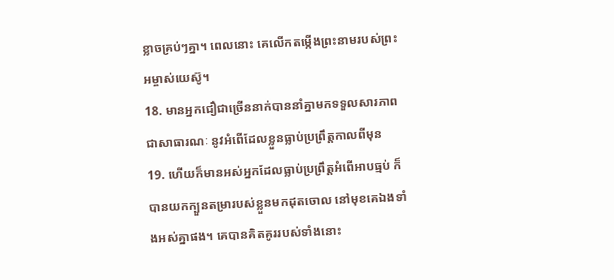ខ្លាចគ្រប់ៗគ្នា។ ពេលនោះ គេលើកតម្កើងព្រះនាមរបស់ព្រះអម្ចាស់យេស៊ូ។
18. មានអ្នកជឿជាច្រើននាក់បាននាំគ្នាមកទទួលសារភាពជាសាធារណៈ នូវអំពើដែលខ្លួនធ្លាប់ប្រព្រឹត្តកាលពីមុន
19. ហើយក៏មានអស់អ្នកដែលធ្លាប់ប្រព្រឹត្តអំពើអាបធ្មប់ ក៏បានយកក្បួនតម្រារបស់ខ្លួនមកដុតចោល នៅមុខគេឯងទាំងអស់គ្នាផង។ គេបានគិតគូររបស់ទាំងនោះ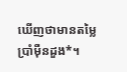ឃើញថាមានតម្លៃប្រាំម៉ឺនដួង*។